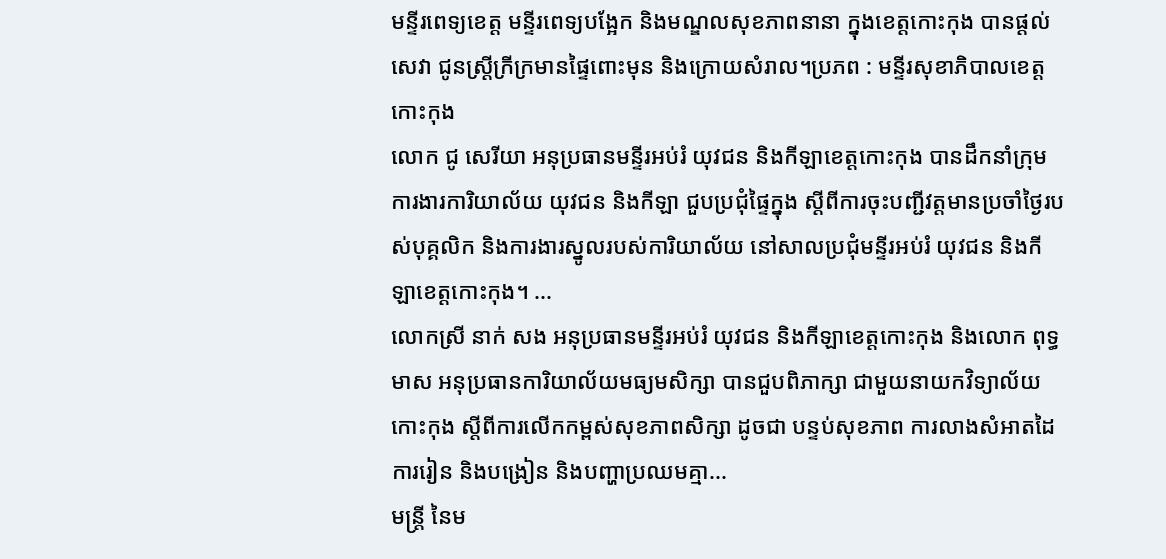មន្ទីរពេទ្យខេត្ត មន្ទីរពេទ្យបង្អែក និងមណ្ឌលសុខភាពនានា ក្នុងខេត្តកោះកុង បានផ្ដល់សេវា ជូនស្ត្រីក្រីក្រមានផ្ទៃពោះមុន និងក្រោយសំរាល។ប្រភព : មន្ទីរសុខាភិបាលខេត្តកោះកុង
លោក ជូ សេរីយា អនុប្រធានមន្ទីរអប់រំ យុវជន និងកីឡាខេត្តកោះកុង បានដឹកនាំក្រុមការងារការិយាល័យ យុវជន និងកីឡា ជួបប្រជុំផ្ទៃក្នុង ស្តីពីការចុះបញ្ជីវត្តមានប្រចាំថ្ងៃរបស់បុគ្គលិក និងការងារស្នូលរបស់ការិយាល័យ នៅសាលប្រជុំមន្ទីរអប់រំ យុវជន និងកីឡាខេត្តកោះកុង។ ...
លោកស្រី នាក់ សង អនុប្រធានមន្ទីរអប់រំ យុវជន និងកីឡាខេត្តកោះកុង និងលោក ពុទ្ធ មាស អនុប្រធានការិយាល័យមធ្យមសិក្សា បានជួបពិភាក្សា ជាមួយនាយកវិទ្យាល័យកោះកុង ស្តីពីការលើកកម្ពស់សុខភាពសិក្សា ដូចជា បន្ទប់សុខភាព ការលាងសំអាតដៃ ការរៀន និងបង្រៀន និងបញ្ហាប្រឈមគ្មា...
មន្ត្រី នៃម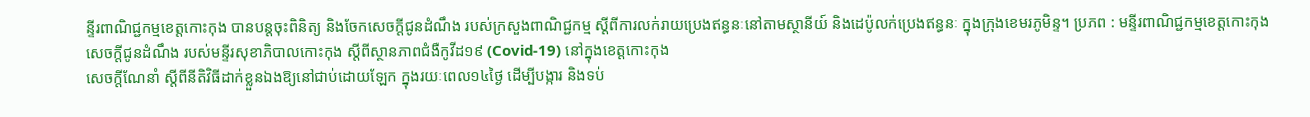ន្ទីរពាណិជ្ជកម្មខេត្តកោះកុង បានបន្តចុះពិនិត្យ និងចែកសេចក្តីជូនដំណឹង របស់ក្រសួងពាណិជ្ជកម្ម ស្តីពីការលក់រាយប្រេងឥន្ធនៈនៅតាមស្ថានីយ៍ និងដេប៉ូលក់ប្រេងឥន្ធនៈ ក្នុងក្រុងខេមរភូមិន្ទ។ ប្រភព : មន្ទីរពាណិជ្ជកម្មខេត្តកោះកុង
សេចក្តីជូនដំណឹង របស់មន្ទីរសុខាភិបាលកោះកុង ស្តីពីស្ថានភាពជំងឺកូវីដ១៩ (Covid-19) នៅក្នុងខេត្តកោះកុង
សេចក្តីណែនាំ ស្តីពីនីតិវិធីដាក់ខ្លួនឯងឱ្យនៅជាប់ដោយឡែក ក្នុងរយៈពេល១៤ថ្ងៃ ដើម្បីបង្ការ និងទប់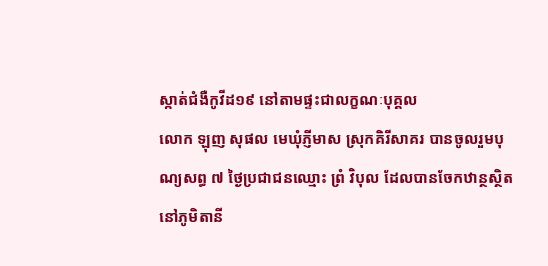ស្កាត់ជំងឺកូវីដ១៩ នៅតាមផ្ទះជាលក្ខណៈបុគ្គល
លោក ឡុញ សុផល មេឃុំភ្ញីមាស ស្រុកគិរីសាគរ បានចូលរួមបុណ្យសព្ធ ៧ ថ្ងៃប្រជាជនឈ្មោះ ព្រំ វិបុល ដែលបានចែកឋាន្ថស្ថិតនៅភូមិតានី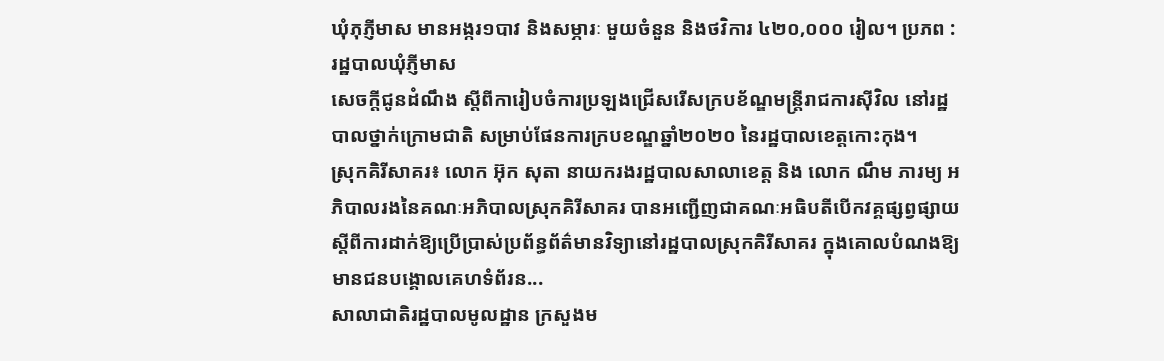ឃំុភុភ្ញីមាស មានអង្ករ១បាវ និងសម្ភារៈ មួយចំនួន និងថវិការ ៤២០,០០០ រៀល។ ប្រភព : រដ្ឋបាលឃុំភ្ញីមាស
សេចក្តីជូនដំណឹង ស្តីពីការៀបចំការប្រឡងជ្រើសរើសក្របខ័ណ្ឌមន្ត្រីរាជការស៊ីវិល នៅរដ្ឋបាលថ្នាក់ក្រោមជាតិ សម្រាប់ផែនការក្របខណ្ឌឆ្នាំ២០២០ នៃរដ្ឋបាលខេត្តកោះកុង។
ស្រុកគិរីសាគរ៖ លោក អ៊ុក សុតា នាយករងរដ្ឋបាលសាលាខេត្ត និង លោក ណឹម ភារម្យ អភិបាលរងនៃគណៈអភិបាលស្រុកគិរីសាគរ បានអញ្ជើញជាគណៈអធិបតីបើកវគ្គផ្សព្វផ្សាយស្តីពីការដាក់ឱ្យប្រើប្រាស់ប្រព័ន្ធព័ត៌មានវិទ្យានៅរដ្ឋបាលស្រុកគិរីសាគរ ក្នុងគោលបំណងឱ្យមានជនបង្គោលគេហទំព័រន...
សាលាជាតិរដ្ឋបាលមូលដ្ឋាន ក្រសួងម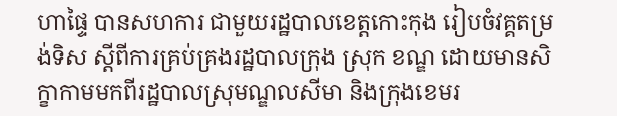ហាផ្ទៃ បានសហការ ជាមួយរដ្ឋបាលខេត្តកោះកុង រៀបចំវគ្គតម្រង់ទិស ស្តីពីការគ្រប់គ្រងរដ្ឋបាលក្រុង ស្រុក ខណ្ឌ ដោយមានសិក្ខាកាមមកពីរដ្ឋបាលស្រុមណ្ឌលសីមា និងក្រុងខេមរ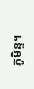ភូមិន្ទ។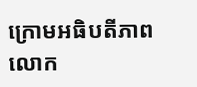ក្រោមអធិបតីភាព លោក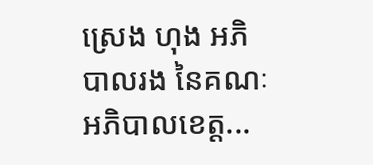ស្រេង ហុង អភិបាលរង នៃគណៈអភិបាលខេត្ត...